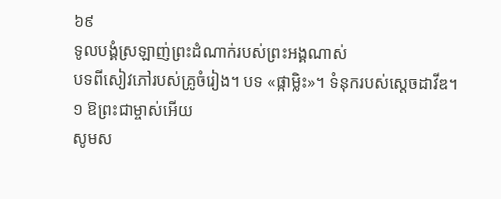៦៩
ទូលបង្គំស្រឡាញ់ព្រះដំណាក់របស់ព្រះអង្គណាស់
បទពីសៀវភៅរបស់គ្រូចំរៀង។ បទ «ផ្កាម្លិះ»។ ទំនុករបស់ស្ដេចដាវីឌ។
១ ឱព្រះជាម្ចាស់អើយ
សូមស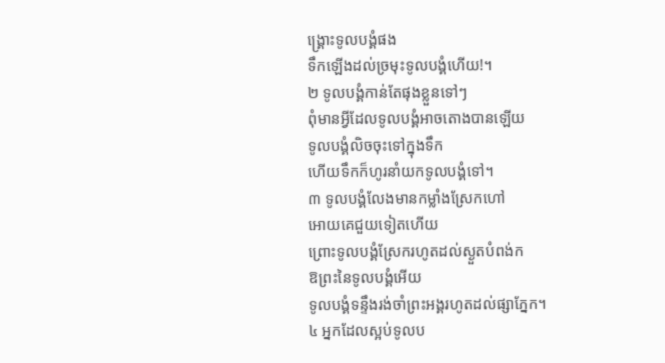ង្គ្រោះទូលបង្គំផង
ទឹកឡើងដល់ច្រមុះទូលបង្គំហើយ!។
២ ទូលបង្គំកាន់តែផុងខ្លួនទៅៗ
ពុំមានអ្វីដែលទូលបង្គំអាចតោងបានឡើយ
ទូលបង្គំលិចចុះទៅក្នុងទឹក
ហើយទឹកក៏ហូរនាំយកទូលបង្គំទៅ។
៣ ទូលបង្គំលែងមានកម្លាំងស្រែកហៅ
អោយគេជួយទៀតហើយ
ព្រោះទូលបង្គំស្រែករហូតដល់ស្ងួតបំពង់ក
ឱព្រះនៃទូលបង្គំអើយ
ទូលបង្គំទន្ទឹងរង់ចាំព្រះអង្គរហូតដល់ផ្សាភ្នែក។
៤ អ្នកដែលស្អប់ទូលប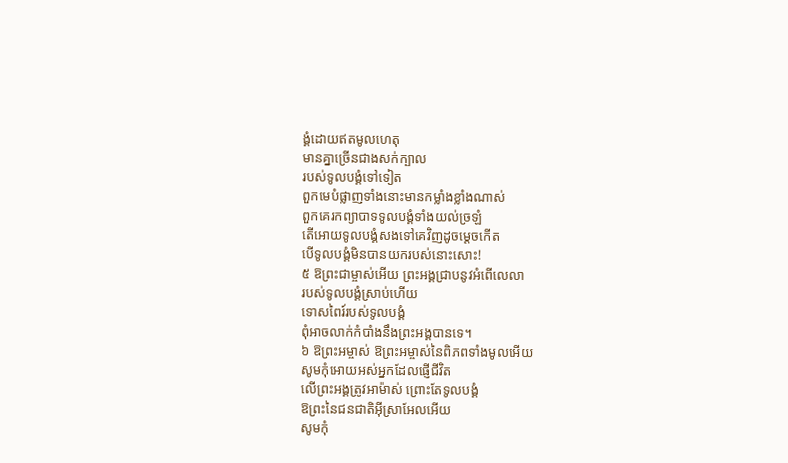ង្គំដោយឥតមូលហេតុ
មានគ្នាច្រើនជាងសក់ក្បាល
របស់ទូលបង្គំទៅទៀត
ពួកមេបំផ្លាញទាំងនោះមានកម្លាំងខ្លាំងណាស់
ពួកគេរកព្យាបាទទូលបង្គំទាំងយល់ច្រឡំ
តើអោយទូលបង្គំសងទៅគេវិញដូចម្ដេចកើត
បើទូលបង្គំមិនបានយករបស់នោះសោះ!
៥ ឱព្រះជាម្ចាស់អើយ ព្រះអង្គជ្រាបនូវអំពើលេលា
របស់ទូលបង្គំស្រាប់ហើយ
ទោសពៃរ៍របស់ទូលបង្គំ
ពុំអាចលាក់កំបាំងនឹងព្រះអង្គបានទេ។
៦ ឱព្រះអម្ចាស់ ឱព្រះអម្ចាស់នៃពិភពទាំងមូលអើយ
សូមកុំអោយអស់អ្នកដែលផ្ញើជីវិត
លើព្រះអង្គត្រូវអាម៉ាស់ ព្រោះតែទូលបង្គំ
ឱព្រះនៃជនជាតិអ៊ីស្រាអែលអើយ
សូមកុំ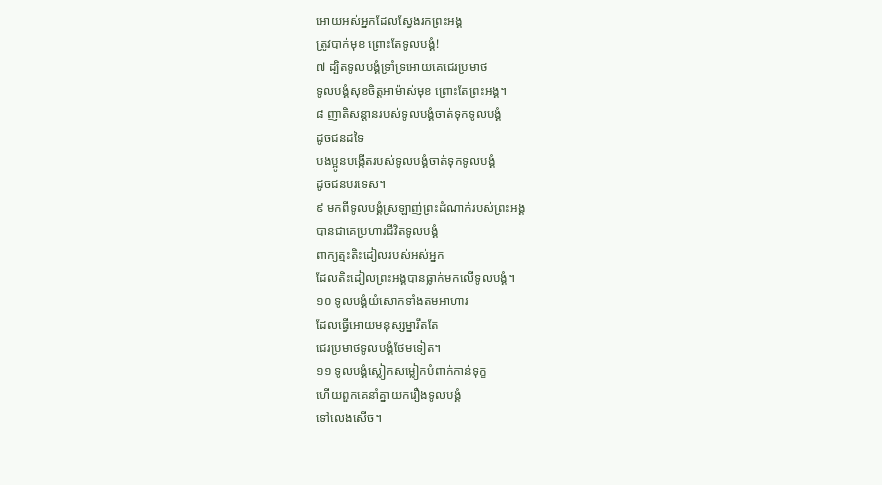អោយអស់អ្នកដែលស្វែងរកព្រះអង្គ
ត្រូវបាក់មុខ ព្រោះតែទូលបង្គំ!
៧ ដ្បិតទូលបង្គំទ្រាំទ្រអោយគេជេរប្រមាថ
ទូលបង្គំសុខចិត្តអាម៉ាស់មុខ ព្រោះតែព្រះអង្គ។
៨ ញាតិសន្ដានរបស់ទូលបង្គំចាត់ទុកទូលបង្គំ
ដូចជនដទៃ
បងប្អូនបង្កើតរបស់ទូលបង្គំចាត់ទុកទូលបង្គំ
ដូចជនបរទេស។
៩ មកពីទូលបង្គំស្រឡាញ់ព្រះដំណាក់របស់ព្រះអង្គ
បានជាគេប្រហារជីវិតទូលបង្គំ
ពាក្យត្មះតិះដៀលរបស់អស់អ្នក
ដែលតិះដៀលព្រះអង្គបានធ្លាក់មកលើទូលបង្គំ។
១០ ទូលបង្គំយំសោកទាំងតមអាហារ
ដែលធ្វើអោយមនុស្សម្នារឹតតែ
ជេរប្រមាថទូលបង្គំថែមទៀត។
១១ ទូលបង្គំស្លៀកសម្លៀកបំពាក់កាន់ទុក្ខ
ហើយពួកគេនាំគ្នាយករឿងទូលបង្គំ
ទៅលេងសើច។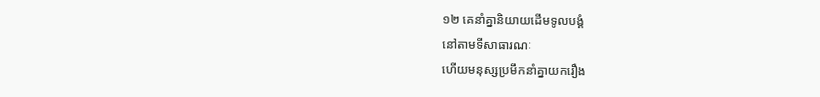១២ គេនាំគ្នានិយាយដើមទូលបង្គំ
នៅតាមទីសាធារណៈ
ហើយមនុស្សប្រមឹកនាំគ្នាយករឿង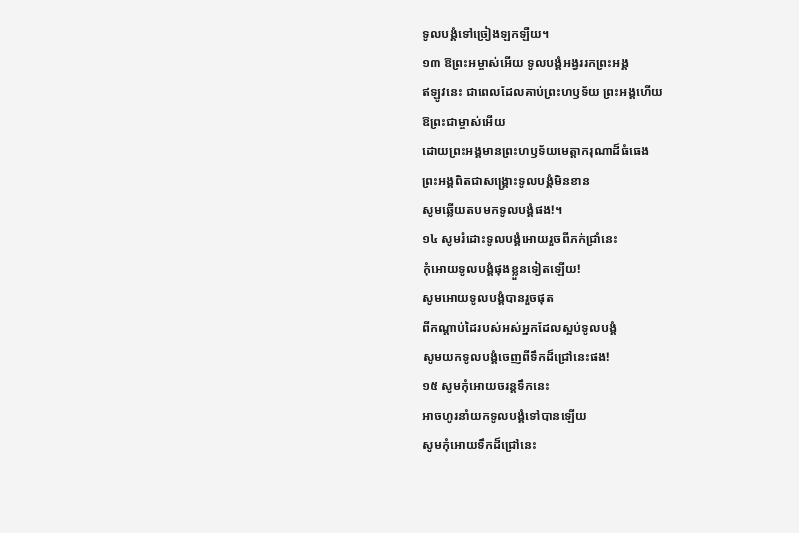ទូលបង្គំទៅច្រៀងឡកឡឺយ។
១៣ ឱព្រះអម្ចាស់អើយ ទូលបង្គំអង្វររកព្រះអង្គ
ឥឡូវនេះ ជាពេលដែលគាប់ព្រះហឫទ័យ ព្រះអង្គហើយ
ឱព្រះជាម្ចាស់អើយ
ដោយព្រះអង្គមានព្រះហឫទ័យមេត្តាករុណាដ៏ធំធេង
ព្រះអង្គពិតជាសង្គ្រោះទូលបង្គំមិនខាន
សូមឆ្លើយតបមកទូលបង្គំផង!។
១៤ សូមរំដោះទូលបង្គំអោយរួចពីភក់ជ្រាំនេះ
កុំអោយទូលបង្គំផុងខ្លួនទៀតឡើយ!
សូមអោយទូលបង្គំបានរួចផុត
ពីកណ្ដាប់ដៃរបស់អស់អ្នកដែលស្អប់ទូលបង្គំ
សូមយកទូលបង្គំចេញពីទឹកដ៏ជ្រៅនេះផង!
១៥ សូមកុំអោយចរន្តទឹកនេះ
អាចហូរនាំយកទូលបង្គំទៅបានឡើយ
សូមកុំអោយទឹកដ៏ជ្រៅនេះ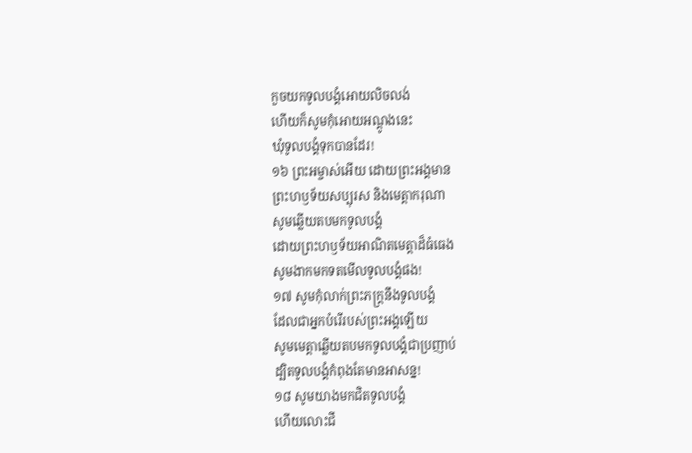កួចយកទូលបង្គំអោយលិចលង់
ហើយក៏សូមកុំអោយអណ្ដូងនេះ
ឃុំទូលបង្គំទុកបានដែរ!
១៦ ព្រះអម្ចាស់អើយ ដោយព្រះអង្គមាន
ព្រះហឫទ័យសប្បុរស និងមេត្តាករុណា
សូមឆ្លើយតបមកទូលបង្គំ
ដោយព្រះហឫទ័យអាណិតមេត្តាដ៏ធំធេង
សូមងាកមកទតមើលទូលបង្គំផង!
១៧ សូមកុំលាក់ព្រះភក្ត្រនឹងទូលបង្គំ
ដែលជាអ្នកបំរើរបស់ព្រះអង្គឡើយ
សូមមេត្តាឆ្លើយតបមកទូលបង្គំជាប្រញាប់
ដ្បិតទូលបង្គំកំពុងតែមានអាសន្ន!
១៨ សូមយាងមកជិតទូលបង្គំ
ហើយលោះជី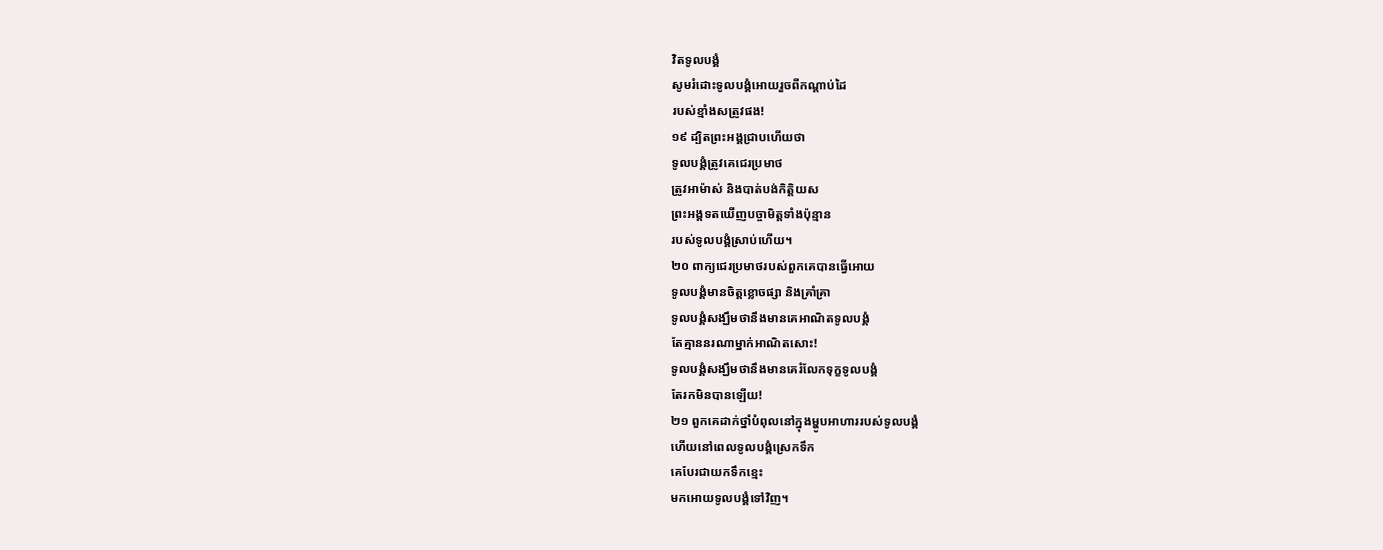វិតទូលបង្គំ
សូមរំដោះទូលបង្គំអោយរួចពីកណ្ដាប់ដៃ
របស់ខ្មាំងសត្រូវផង!
១៩ ដ្បិតព្រះអង្គជ្រាបហើយថា
ទូលបង្គំត្រូវគេជេរប្រមាថ
ត្រូវអាម៉ាស់ និងបាត់បង់កិត្តិយស
ព្រះអង្គទតឃើញបច្ចាមិត្តទាំងប៉ុន្មាន
របស់ទូលបង្គំស្រាប់ហើយ។
២០ ពាក្យជេរប្រមាថរបស់ពួកគេបានធ្វើអោយ
ទូលបង្គំមានចិត្តខ្លោចផ្សា និងគ្រាំគ្រា
ទូលបង្គំសង្ឃឹមថានឹងមានគេអាណិតទូលបង្គំ
តែគ្មាននរណាម្នាក់អាណិតសោះ!
ទូលបង្គំសង្ឃឹមថានឹងមានគេរំលែកទុក្ខទូលបង្គំ
តែរកមិនបានឡើយ!
២១ ពួកគេដាក់ថ្នាំបំពុលនៅក្នុងម្ហូបអាហាររបស់ទូលបង្គំ
ហើយនៅពេលទូលបង្គំស្រេកទឹក
គេបែរជាយកទឹកខ្មេះ
មកអោយទូលបង្គំទៅវិញ។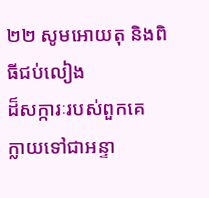២២ សូមអោយតុ និងពិធីជប់លៀង
ដ៏សក្ការៈរបស់ពួកគេ
ក្លាយទៅជាអន្ទា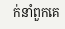ក់នាំពួកគេ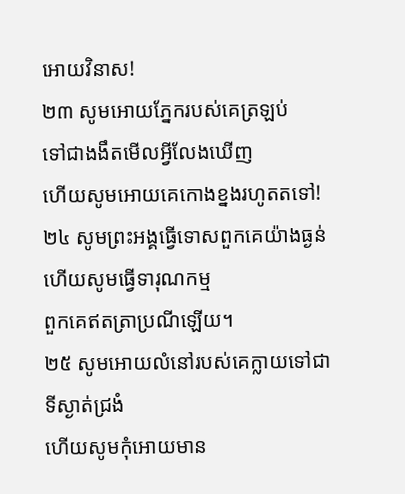អោយវិនាស!
២៣ សូមអោយភ្នែករបស់គេត្រឡប់
ទៅជាងងឹតមើលអ្វីលែងឃើញ
ហើយសូមអោយគេកោងខ្នងរហូតតទៅ!
២៤ សូមព្រះអង្គធ្វើទោសពួកគេយ៉ាងធ្ងន់
ហើយសូមធ្វើទារុណកម្ម
ពួកគេឥតត្រាប្រណីឡើយ។
២៥ សូមអោយលំនៅរបស់គេក្លាយទៅជាទីស្ងាត់ជ្រងំ
ហើយសូមកុំអោយមាន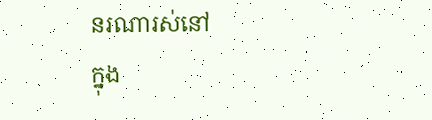នរណារស់នៅ
ក្នុង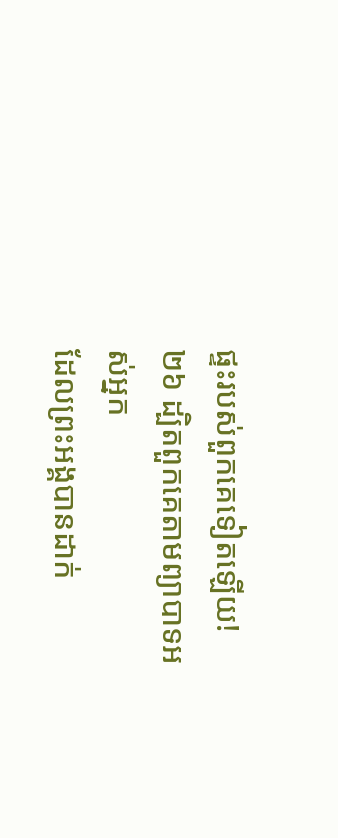ផ្ទះរបស់ពួកគេទៀតឡើយ!
២៦ ដ្បិតពួកគេតាមព្យាបាទអស់អ្នក
ដែលព្រះអង្គបានដាក់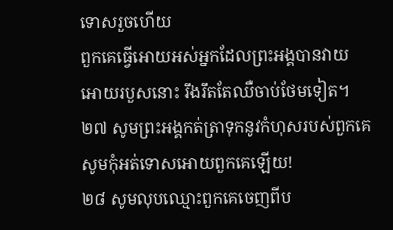ទោសរួចហើយ
ពួកគេធ្វើអោយអស់អ្នកដែលព្រះអង្គបានវាយ
អោយរបួសនោះ រឹងរឹតតែឈឺចាប់ថែមទៀត។
២៧ សូមព្រះអង្គកត់ត្រាទុកនូវកំហុសរបស់ពួកគេ
សូមកុំអត់ទោសអោយពួកគេឡើយ!
២៨ សូមលុបឈ្មោះពួកគេចេញពីប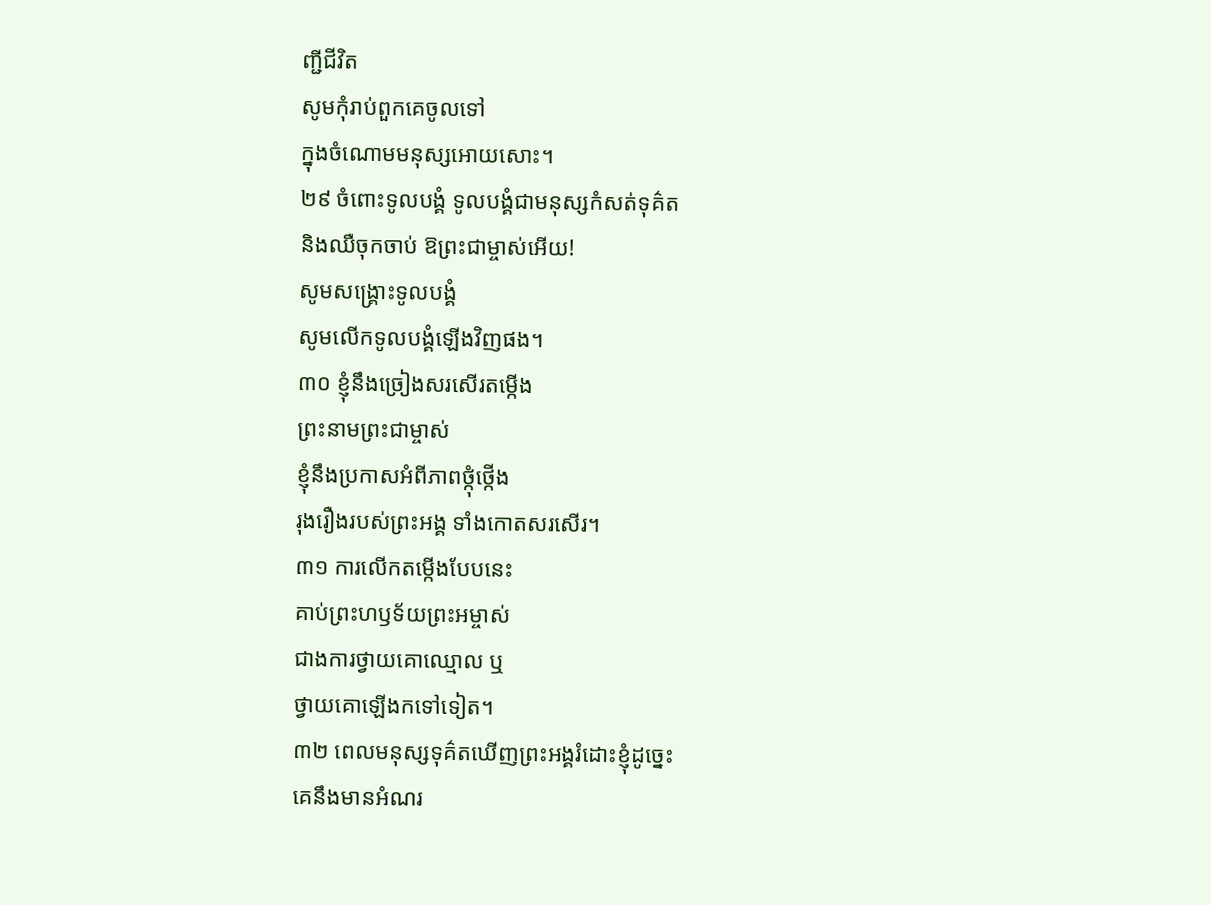ញ្ជីជីវិត
សូមកុំរាប់ពួកគេចូលទៅ
ក្នុងចំណោមមនុស្សអោយសោះ។
២៩ ចំពោះទូលបង្គំ ទូលបង្គំជាមនុស្សកំសត់ទុគ៌ត
និងឈឺចុកចាប់ ឱព្រះជាម្ចាស់អើយ!
សូមសង្គ្រោះទូលបង្គំ
សូមលើកទូលបង្គំឡើងវិញផង។
៣០ ខ្ញុំនឹងច្រៀងសរសើរតម្កើង
ព្រះនាមព្រះជាម្ចាស់
ខ្ញុំនឹងប្រកាសអំពីភាពថ្កុំថ្កើង
រុងរឿងរបស់ព្រះអង្គ ទាំងកោតសរសើរ។
៣១ ការលើកតម្កើងបែបនេះ
គាប់ព្រះហឫទ័យព្រះអម្ចាស់
ជាងការថ្វាយគោឈ្មោល ឬ
ថ្វាយគោឡើងកទៅទៀត។
៣២ ពេលមនុស្សទុគ៌តឃើញព្រះអង្គរំដោះខ្ញុំដូច្នេះ
គេនឹងមានអំណរ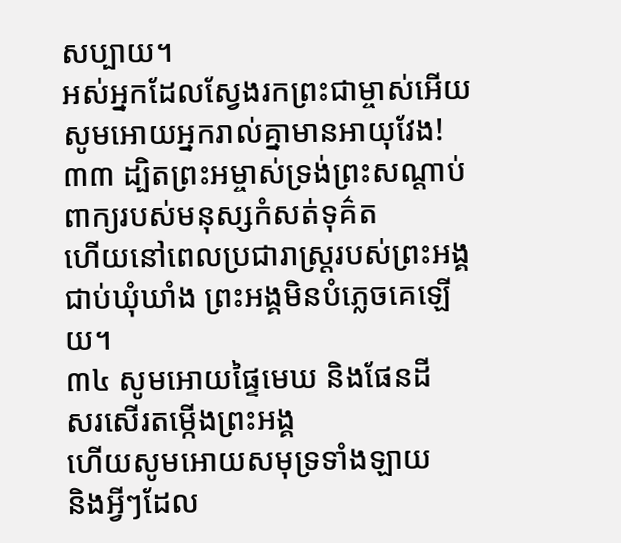សប្បាយ។
អស់អ្នកដែលស្វែងរកព្រះជាម្ចាស់អើយ
សូមអោយអ្នករាល់គ្នាមានអាយុវែង!
៣៣ ដ្បិតព្រះអម្ចាស់ទ្រង់ព្រះសណ្ដាប់
ពាក្យរបស់មនុស្សកំសត់ទុគ៌ត
ហើយនៅពេលប្រជារាស្ត្ររបស់ព្រះអង្គ
ជាប់ឃុំឃាំង ព្រះអង្គមិនបំភ្លេចគេឡើយ។
៣៤ សូមអោយផ្ទៃមេឃ និងផែនដី
សរសើរតម្កើងព្រះអង្គ
ហើយសូមអោយសមុទ្រទាំងឡាយ
និងអ្វីៗដែល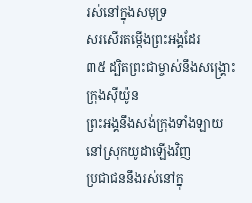រស់នៅក្នុងសមុទ្រ
សរសើរតម្កើងព្រះអង្គដែរ
៣៥ ដ្បិតព្រះជាម្ចាស់នឹងសង្គ្រោះក្រុងស៊ីយ៉ូន
ព្រះអង្គនឹងសង់ក្រុងទាំងឡាយ
នៅស្រុកយូដាឡើងវិញ
ប្រជាជននឹងរស់នៅក្នុ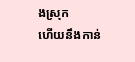ងស្រុក
ហើយនឹងកាន់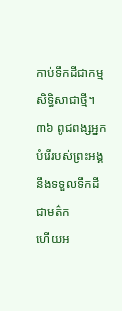កាប់ទឹកដីជាកម្មសិទ្ធិសាជាថ្មី។
៣៦ ពូជពង្សអ្នកបំរើរបស់ព្រះអង្គ
នឹងទទួលទឹកដីជាមត៌ក
ហើយអ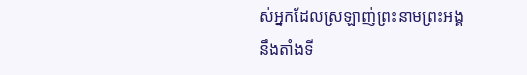ស់អ្នកដែលស្រឡាញ់ព្រះនាមព្រះអង្គ
នឹងតាំងទី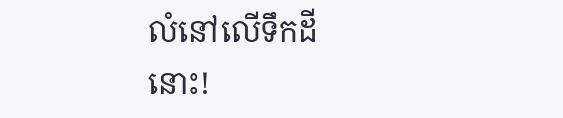លំនៅលើទឹកដីនោះ!